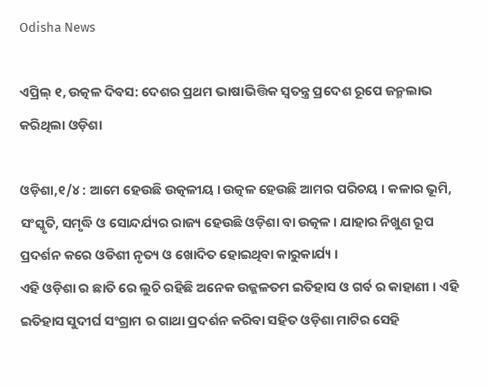Odisha News

ଏପ୍ରିଲ୍ ୧, ଉତ୍କଳ ଦିବସ: ଦେଶର ପ୍ରଥମ ଭାଷାଭିତ୍ତିକ ସ୍ବତନ୍ତ୍ର ପ୍ରଦେଶ ରୂପେ ଜନ୍ମଲାଭ କରିଥିଲା ଓଡ଼ିଶା

ଓଡ଼ିଶା,୧/୪ : ଆମେ ହେଉଛି ଉତ୍କଳୀୟ । ଉତ୍କଳ ହେଉଛି ଆମର ପରିଚୟ । କଳାର ଭୂମି, ସଂସ୍କୃତି, ସମୃଦ୍ଧି ଓ ସୋନ୍ଦର୍ଯ୍ୟର ରାଜ୍ୟ ହେଉଛି ଓଡ଼ିଶା ବା ଉତ୍କଳ । ଯାହାର ନିଖୁଣ ରୂପ ପ୍ରଦର୍ଶନ କରେ ଓଡିଶୀ ନୃତ୍ୟ ଓ ଖୋଦିତ ହୋଇଥିବା କାରୁକାର୍ଯ୍ୟ ।
ଏହି ଓଡ଼ିଶା ର ଛାତି ରେ ଲୁଚି ରହିଛି ଅନେକ ଉଜ୍ଜଳତମ ଇତିହାସ ଓ ଗର୍ବ ର କାହାଣୀ । ଏହି ଇତିହାସ ସୁଦୀର୍ଘ ସଂଗ୍ରାମ ର ଗାଥା ପ୍ରଦର୍ଶନ କରିବା ସହିତ ଓଡ଼ିଶା ମାଟିର ସେହି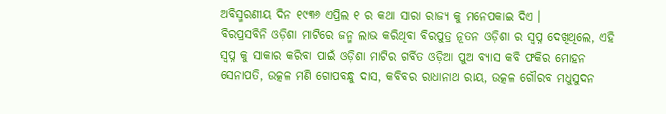ଅବିସ୍ମରଣୀୟ ଦିନ ୧୯୩୬ ଏପ୍ରିଲ ୧ ର କଥା ସାରା ରାଜ୍ୟ କୁ ମନେପକାଇ ଦିଏ ।
ବିରପ୍ରସବିନି ଓଡ଼ିଶା ମାଟିରେ ଜନ୍ମ ଲାଭ କରିଥିବା ବିରପୁତ୍ର ନୂତନ ଓଡ଼ିଶା ର ସ୍ବପ୍ନ ଦେଖିଥିଲେ, ଏହି ସ୍ବପ୍ନ କୁ ସାକାର କରିବା ପାଇଁ ଓଡ଼ିଶା ମାଟିର ଗର୍ବିତ ଓଡ଼ିଆ ପୁଅ ବ୍ୟାସ କବି ଫକିର ମୋହନ ସେନାପତି, ଉତ୍କଳ ମଣି ଗୋପବନ୍ଧୁ ଦାସ, କବିବର ରାଧାନାଥ ରାୟ, ଉତ୍କଳ ଗୌରବ ମଧୁସୁଦନ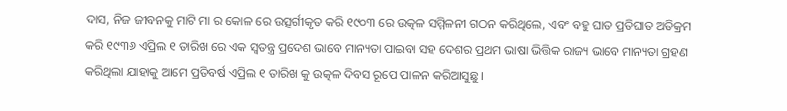ଦାସ, ନିଜ ଜୀବନକୁ ମାଟି ମା ର କୋଳ ରେ ଉତ୍ସର୍ଗୀକୃତ କରି ୧୯୦୩ ରେ ଉତ୍କଳ ସମ୍ମିଳନୀ ଗଠନ କରିଥିଲେ, ଏବଂ ବହୁ ଘାତ ପ୍ରତିଘାତ ଅତିକ୍ରମ କରି ୧୯୩୬ ଏପ୍ରିଲ ୧ ତାରିଖ ରେ ଏକ ସ୍ବତନ୍ତ୍ର ପ୍ରଦେଶ ଭାବେ ମାନ୍ୟତା ପାଇବା ସହ ଦେଶର ପ୍ରଥମ ଭାଷା ଭିତ୍ତିକ ରାଜ୍ୟ ଭାବେ ମାନ୍ୟତା ଗ୍ରହଣ କରିଥିଲା ଯାହାକୁ ଆମେ ପ୍ରତିବର୍ଷ ଏପ୍ରିଲ ୧ ତାରିଖ କୁ ଉତ୍କଳ ଦିବସ ରୂପେ ପାଳନ କରିଆସୁଛୁ ।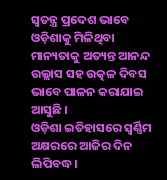ସ୍ୱତନ୍ତ୍ର ପ୍ରଦେଶ ଭାବେ ଓଡ଼ିଶାକୁ ମିଳିଥିବା ମାନ୍ୟତାକୁ ଅତ୍ୟନ୍ତ ଆନନ୍ଦ ଉଲ୍ଲାସ ସହ ଉତ୍କଳ ଦିବସ ଭାବେ ପାଳନ କରାଯାଇ ଆସୁଛି ।
ଓଡ଼ିଶା ଇତିହାସରେ ସ୍ବର୍ଣ୍ଣିମ ଅକ୍ଷରରେ ଆଜିର ଦିନ ଲିପିବଦ୍ଧ।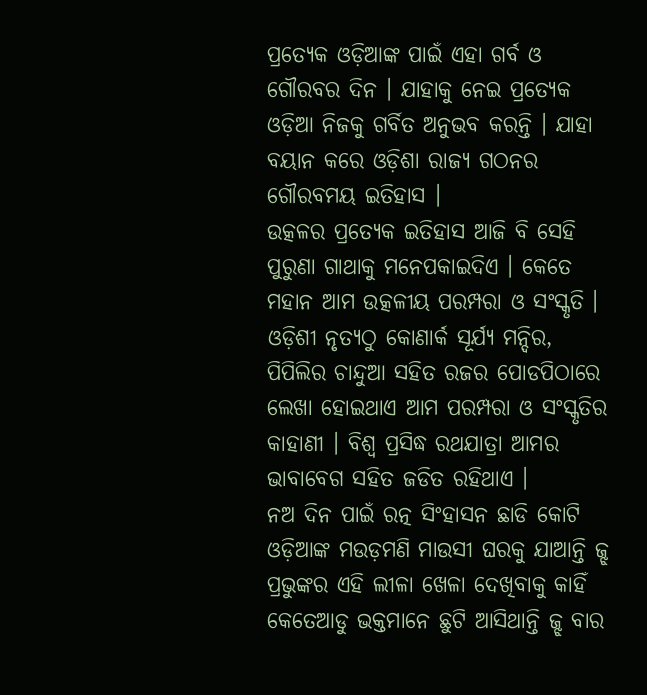ପ୍ରତ୍ୟେକ ଓଡ଼ିଆଙ୍କ ପାଇଁ ଏହା ଗର୍ବ ଓ ଗୌରବର ଦିନ । ଯାହାକୁ ନେଇ ପ୍ରତ୍ୟେକ ଓଡ଼ିଆ ନିଜକୁ ଗର୍ବିତ ଅନୁଭବ କରନ୍ତି । ଯାହା ବୟାନ କରେ ଓଡ଼ିଶା ରାଜ୍ୟ ଗଠନର ଗୌରବମୟ ଇତିହାସ ।
ଉତ୍କଳର ପ୍ରତ୍ୟେକ ଇତିହାସ ଆଜି ବି ସେହି ପୁରୁଣା ଗାଥାକୁ ମନେପକାଇଦିଏ । କେତେ ମହାନ ଆମ ଉତ୍କଳୀୟ ପରମ୍ପରା ଓ ସଂସ୍କୃତି । ଓଡ଼ିଶୀ ନୃତ୍ୟଠୁ କୋଣାର୍କ ସୂର୍ଯ୍ୟ ମନ୍ଦିର, ପିପିଲିର ଚାନ୍ଦୁଆ ସହିତ ରଜର ପୋଡପିଠାରେ ଲେଖା ହୋଇଥାଏ ଆମ ପରମ୍ପରା ଓ ସଂସ୍କୃତିର କାହାଣୀ । ବିଶ୍ଵ ପ୍ରସିଦ୍ଧ ରଥଯାତ୍ରା ଆମର ଭାବାବେଗ ସହିତ ଜଡିତ ରହିଥାଏ ।
ନଅ ଦିନ ପାଇଁ ରତ୍ନ ସିଂହାସନ ଛାଡି କୋଟି ଓଡ଼ିଆଙ୍କ ମଉଡ଼ମଣି ମାଉସୀ ଘରକୁ ଯାଆନ୍ତି ଜ୍ଝ ପ୍ରଭୁଙ୍କର ଏହି ଲୀଳା ଖେଳା ଦେଖିବାକୁ କାହିଁ କେତେଆଡୁ ଭକ୍ତମାନେ ଛୁଟି ଆସିଥାନ୍ତି ଜ୍ଝ ବାର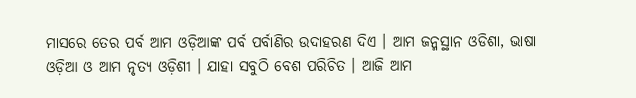ମାସରେ ତେର ପର୍ବ ଆମ ଓଡ଼ିଆଙ୍କ ପର୍ବ ପର୍ବାଣିର ଉଦାହରଣ ଦିଏ । ଆମ ଜନ୍ମସ୍ଥାନ ଓଡିଶା, ଭାଷା ଓଡ଼ିଆ ଓ ଆମ ନୃତ୍ୟ ଓଡ଼ିଶୀ । ଯାହା ସବୁଠି ବେଶ ପରିଚିତ । ଆଜି ଆମ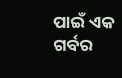ପାଇଁ ଏକ ଗର୍ବର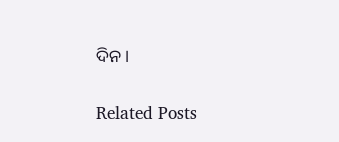ଦିନ ।

Related Posts